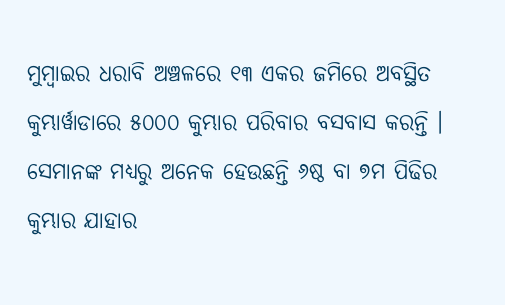ମୁମ୍ବାଇର ଧରାବି ଅଞ୍ଚଳରେ ୧୩ ଏକର ଜମିରେ ଅବସ୍ଥିତ କୁମ୍ଭାର୍ୱାଡାରେ ୫୦୦୦ କୁମ୍ଭାର ପରିବାର ବସବାସ କରନ୍ତି । ସେମାନଙ୍କ ମଧ୍ୟରୁ ଅନେକ ହେଉଛନ୍ତି ୬ଷ୍ଠ ବା ୭ମ ପିଢିର କୁମ୍ଭାର ଯାହାର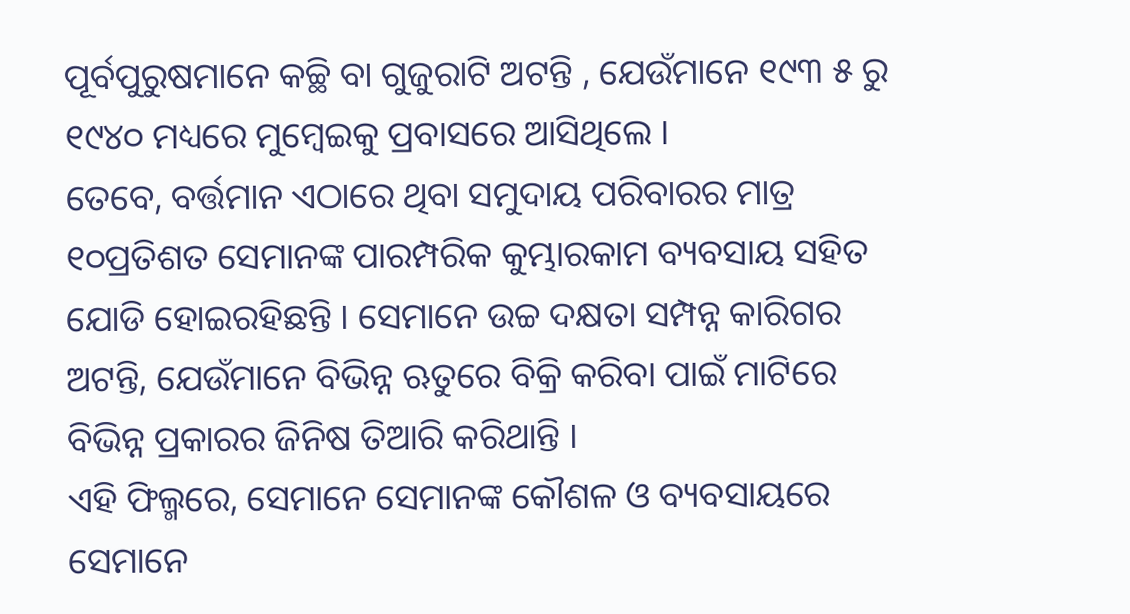ପୂର୍ବପୁରୁଷମାନେ କଚ୍ଛି ବା ଗୁଜୁରାଟି ଅଟନ୍ତି , ଯେଉଁମାନେ ୧୯୩ ୫ ରୁ ୧୯୪୦ ମଧ୍ୟରେ ମୁମ୍ବେଇକୁ ପ୍ରବାସରେ ଆସିଥିଲେ ।
ତେବେ, ବର୍ତ୍ତମାନ ଏଠାରେ ଥିବା ସମୁଦାୟ ପରିବାରର ମାତ୍ର ୧୦ପ୍ରତିଶତ ସେମାନଙ୍କ ପାରମ୍ପରିକ କୁମ୍ଭାରକାମ ବ୍ୟବସାୟ ସହିତ ଯୋଡି ହୋଇରହିଛନ୍ତି । ସେମାନେ ଉଚ୍ଚ ଦକ୍ଷତା ସମ୍ପନ୍ନ କାରିଗର ଅଟନ୍ତି, ଯେଉଁମାନେ ବିଭିନ୍ନ ଋତୁରେ ବିକ୍ରି କରିବା ପାଇଁ ମାଟିରେ ବିଭିନ୍ନ ପ୍ରକାରର ଜିନିଷ ତିଆରି କରିଥାନ୍ତି ।
ଏହି ଫିଲ୍ମରେ, ସେମାନେ ସେମାନଙ୍କ କୌଶଳ ଓ ବ୍ୟବସାୟରେ ସେମାନେ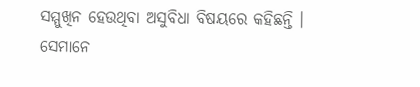ସମ୍ମୁଖିନ ହେଉଥିବା ଅସୁବିଧା ବିଷୟରେ କହିଛନ୍ତି । ସେମାନେ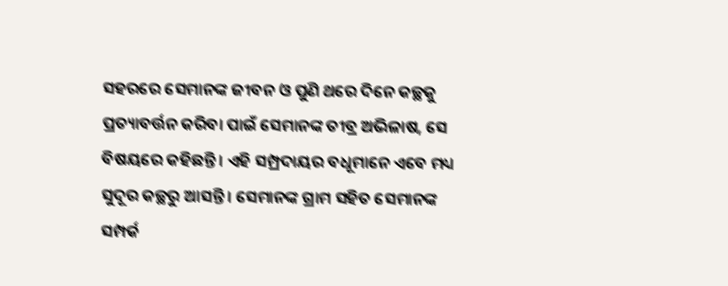ସହରରେ ସେମାନଙ୍କ ଜୀବନ ଓ ପୁଣି ଥରେ ଦିନେ କଚ୍ଛକୁ ପ୍ରତ୍ୟାବର୍ତ୍ତନ କରିବା ପାଇଁ ସେମାନଙ୍କ ତୀବ୍ର ଅଭିଳାଷ, ସେ ବିଷୟରେ କହିଛନ୍ତି । ଏହି ସମ୍ପ୍ରଦାୟର ବଧୂମାନେ ଏବେ ମଧ୍ୟ ସୁଦୂର କଚ୍ଛରୁ ଆସନ୍ତି । ସେମାନଙ୍କ ଗ୍ରାମ ସହିତ ସେମାନଙ୍କ ସମ୍ପର୍କ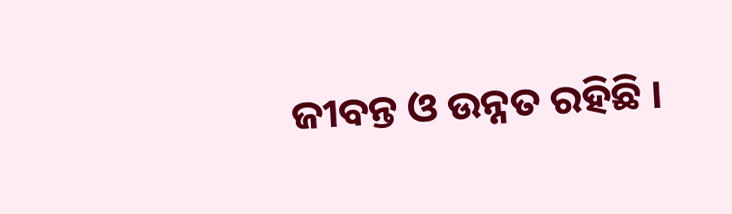ଜୀବନ୍ତ ଓ ଉନ୍ନତ ରହିଛି ।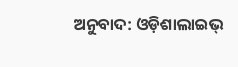ଅନୁବାଦ: ଓଡ଼ିଶାଲାଇଭ୍